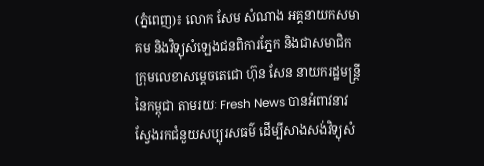(ភ្នំពេញ)៖ លោក សែម សំណាង អគ្គនាយកសមាគម និងវិទ្យុសំឡេងជនពិការភ្នែក និងជាសមាជិកក្រុមលេខាសម្តេចតេជោ ហ៊ុន សែន នាយករដ្ឋមន្រ្តីនៃកម្ពុជា តាមរយៈ Fresh News បានអំពាវនាវស្វែងរកជំនួយសប្បុរសធម៌ ដើម្បីសាងសង់វិទ្យុសំ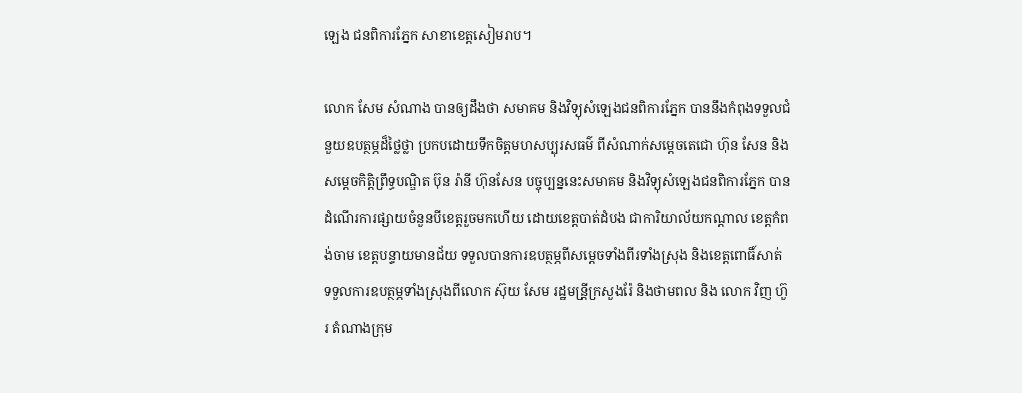ឡេង ជនពិការភ្នែក សាខាខេត្តសៀមរាប។

លោក សែម សំណាង បានឲ្យដឹងថា សមាគម និងវិទ្យុសំឡេងជនពិការភ្នែក បាននឹងកំពុងទទួលជំនួយឧបត្ថម្ភដ៏ថ្លៃថ្លា ប្រកបដោយទឹកចិត្តមហសប្បុរសធម៌ ពីសំណាក់សម្តេចតេជោ ហ៊ុន សែន និងសម្តេចកិត្តិព្រឹទ្ធបណ្ឌិត ប៊ុន រ៉ានី ហ៊ុនសែន បច្ចុប្បន្ននេះសមាគម និងវិទ្យុសំឡេងជនពិការភ្នែក បានដំណើរការផ្សាយចំនួនបីខេត្តរួចមកហើយ ដោយខេត្តបាត់ដំបង ជាការិយាល័យកណ្តាល ខេត្តកំពង់ចាម ខេត្តបន្ទាយមានជ័យ ទទួលបានការឧបត្ថម្ភពីសម្តេចទាំងពីរទាំងស្រុង និងខេត្តពោធិ៍សាត់ ទទួលការឧបត្ថម្ភទាំងស្រុងពីលោក ស៊ុយ សែម រដ្ឋមន្រី្តក្រសួងរ៉ែ និងថាមពល និង លោក វិញ ហ៊ួរ តំណាងក្រុម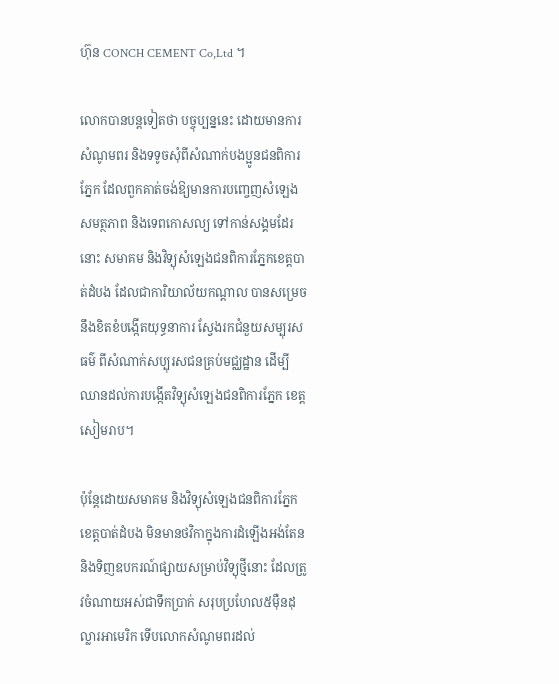ហ៊ុន CONCH CEMENT Co,Ltd ។

លោកបានបន្តទៀតថា បច្ចុប្បន្ននេះ ដោយមានការសំណូមពរ និងទទូចសុំពីសំណាក់បងប្អូនជនពិការភ្នែក ដែលពួកគាត់ចង់ឱ្យមានការបញ្ចេញសំឡេងសមត្ថភាព និងទេពកោសល្យ ទៅកាន់សង្គមដែរនោះ សមាគម និងវិទ្យុសំឡេងជនពិការភ្នែកខេត្តបាត់ដំបង ដែលជាការិយាល័យកណ្តាល បានសម្រេច នឹងខិតខំបង្កើតយុទ្ធនាការ ស្វែងរកជំនួយសម្បុរសធម៌ ពីសំណាក់សប្បុរសជនគ្រប់មជ្ឈដ្ឋាន ដើម្បីឈានដល់ការបង្កើតវិទ្យុសំឡេងជនពិការភ្នែក ខេត្តសៀមរាប។

ប៉ុន្តែដោយសមាគម និងវិទ្យុសំឡេងជនពិការភ្នែក ខេត្តបាត់ដំបង មិនមានថវិកាក្នុងការដំឡើងអង់តែន និងទិញឧបករណ៍ផ្សាយសម្រាប់វិទ្យុថ្មីនោះ ដែលត្រូវចំណាយអស់ជាទឹកប្រាក់ សរុបប្រហែល៥ម៉ឺនដុល្លារអាមេរិក ទើបលោកសំណូមពរដល់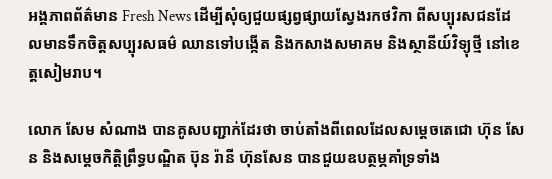អង្គភាពព័ត៌មាន Fresh News ដើម្បីសុំឲ្យជួយផ្សព្វផ្សាយស្វែងរកថវិកា ពីសប្បុរសជនដែលមានទឹកចិត្តសប្បុរសធម៌ ឈានទៅបង្កើត និងកសាងសមាគម និងស្ថានីយ៍វិទ្យុថ្មី នៅខេត្តសៀមរាប។

លោក សែម សំណាង បានគូសបញ្ជាក់ដែរថា ចាប់តាំងពីពេលដែលសម្តេចតេជោ ហ៊ុន សែន និងសម្តេចកិត្តិព្រឹទ្ធបណ្ឌិត ប៊ុន រ៉ានី ហ៊ុនសែន បានជួយឧបត្ថម្ភគាំទ្រទាំង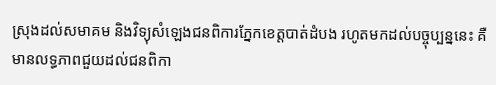ស្រុងដល់សមាគម និងវិទ្យុសំឡេងជនពិការភ្នែកខេត្តបាត់ដំបង រហូតមកដល់បច្ចុប្បន្ននេះ គឺមានលទ្ធភាពជួយដល់ជនពិកា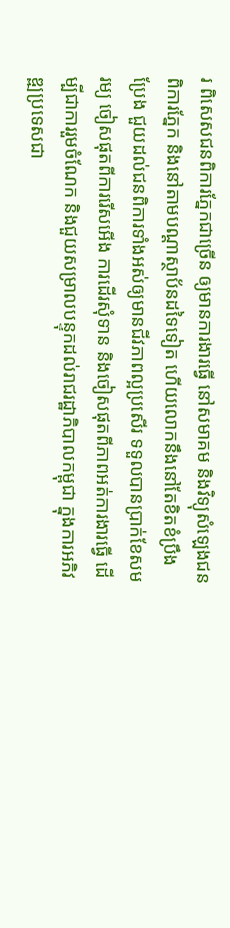រ ពិសេសជនពិការភ្នែកជាច្រើន ឲ្យមានការងារធ្វើ នៅសមាគម និងវិទ្យុសំឡេងជនពិការភ្នែក និងនៅតាមបណ្តាស្ថាប័នដទៃទៀត ហើយលោកនឹងនៅតែខិតខំប្រឹងប្រែង ជួយដល់ជនពិការទាំងអស់ឲ្យមានជីវភាពល្អប្រសើរ ទទួលបានប្រាក់ខែសមរម្យ ចៀសផុតពីការរើសអើង ការដើរសុំទាន និងចៀសផុតពីភាពអត់ការងារធ្វើ ដើម្បីជាការរួមចំណែក និងជួយសម្រាលបន្ទុកដល់រាជរដ្ឋាភិបាលកម្ពុជា ក្នុងការអភិវឌ្ឍប្រទេសជា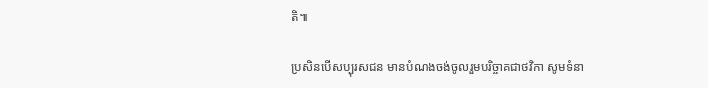តិ៕

ប្រសិនបើសប្បុរសជន មានបំណងចង់ចូលរួមបរិច្ចាគជាថវិកា សូមទំនា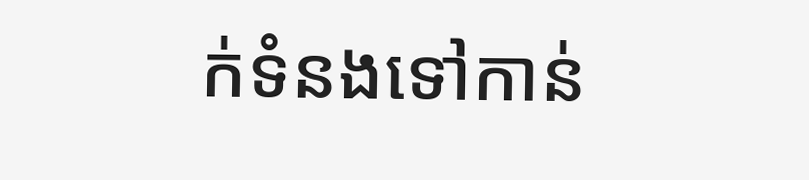ក់ទំនងទៅកាន់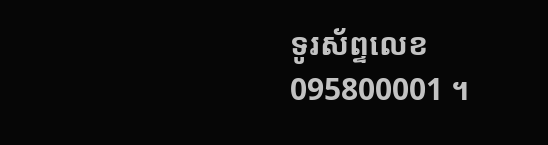ទូរស័ព្ទលេខ 095800001 ។